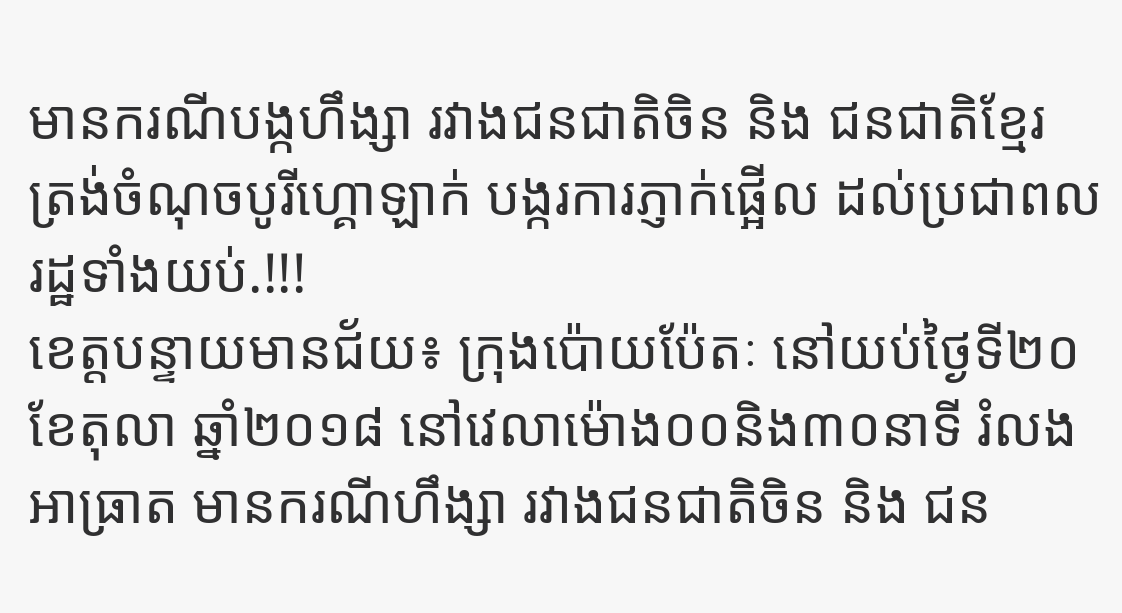មានករណីបង្កហឹង្សា រវាងជនជាតិចិន និង ជនជាតិខ្មែរ ត្រង់ចំណុចបូរីហ្គោឡាក់ បង្ករការភ្ញាក់ផ្អើល ដល់ប្រជាពលរដ្ឋទាំងយប់.!!!
ខេត្តបន្ទាយមានជ័យ៖ ក្រុងប៉ោយប៉ែតៈ នៅយប់ថ្ងៃទី២០ ខែតុលា ឆ្នាំ២០១៨ នៅវេលាម៉ោង០០និង៣០នាទី រំលងអាធ្រាត មានករណីហឹង្សា រវាងជនជាតិចិន និង ជន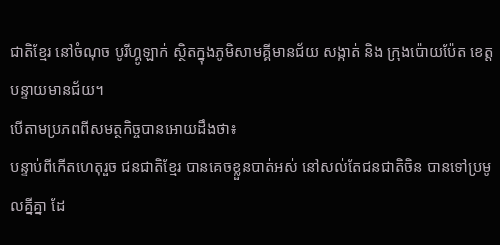ជាតិខ្មែរ នៅចំណុច បូរីហ្គូឡាក់ ស្ថិតក្នុងភូមិសាមគ្គីមានជ័យ សង្កាត់ និង ក្រុងប៉ោយប៉ែត ខេត្តបន្ទាយមានជ័យ។
បើតាមប្រភពពីសមត្ថកិច្ចបានអោយដឹងថា៖
បន្ទាប់ពីកើតហេតុរួច ជនជាតិខ្មែរ បានគេចខ្លួនបាត់អស់ នៅសល់តែជនជាតិចិន បានទៅប្រមូលគ្នីគ្នា ដែ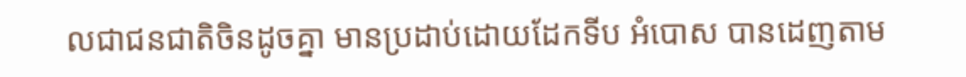លជាជនជាតិចិនដូចគ្នា មានប្រដាប់ដោយដែកទីប អំបោស បានដេញតាម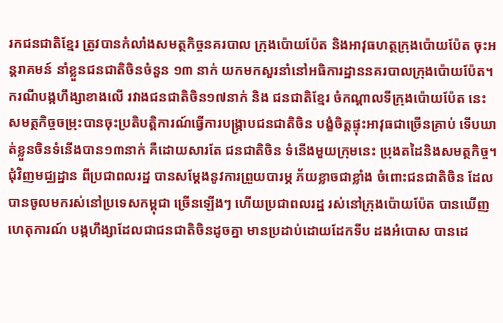រកជនជាតិខ្មែរ ត្រូវបានកំលាំងសមត្ថកិច្ចនគរបាល ក្រុងប៉ោយប៉ែត និងអាវុធហត្ថក្រុងប៉ោយប៉ែត ចុះអន្តរាគមន៍ នាំខ្លួនជនជាតិចិនចំនួន ១៣ នាក់ យកមកសួរនាំនៅអធិការដ្ឋាននគរបាលក្រុងប៉ោយប៉ែត។
ករណីបង្កហឹង្សាខាងលើ រវាងជនជាតិចិន១៧នាក់ និង ជនជាតិខ្មែរ ចំកណ្តាលទីក្រុងប៉ោយប៉ែត នេះ សមត្ថកិច្ចចម្រុះបានចុះប្រតិបត្តិការណ៍ធ្វើការបង្ក្រាបជនជាតិចិន បង្ខំចិត្តផ្ទុះអាវុធជាច្រើនគ្រាប់ ទើបឃាត់ខ្លួនចិនទំនើងបាន១៣នាក់ គឺដោយសារតែ ជនជាតិចិន ទំនើងមួយក្រុមនេះ ប្រុងតដៃនិងសមត្ថកិច្ច។ ជុំវិញមជ្ឈដ្ឋាន ពីប្រជាពលរដ្ឋ បានសម្តែងនូវការព្រួយបារម្ភ ភ័យខ្លាចជាខ្លាំង ចំពោះជនជាតិចិន ដែលបានចូលមករស់នៅប្រទេសកម្ពុជា ច្រើនឡើងៗ ហើយប្រជាពលរដ្ឋ រស់នៅក្រុងប៉ោយប៉ែត បានឃើញហេតុការណ៍ បង្កហឹង្សាដែលជាជនជាតិចិនដូចគ្នា មានប្រដាប់ដោយដែកទីប ដងអំបោស បានដេ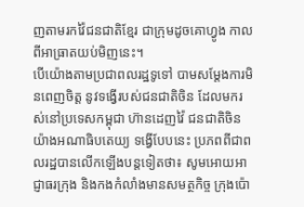ញតាមរកវ៉ៃជនជាតិខ្មែរ ជាក្រុមដូចគោហ្វូង កាលពីអាធ្រាតយប់មិញនេះ។
បើយ៉ោងតាមប្រជាពលរដ្ឋទូទៅ បាមសម្តែងការមិនពេញចិត្ត នូវទង្វើរបស់ជនជាតិចិន ដែលមករស់នៅប្រទេសកម្ពុជា ហ៊ានដេញវ៉ៃ ជនជាតិចិនយ៉ាងអណាធិបតេយ្យ ទង្វើបែបនេះ ប្រភពពីជាពលរដ្ឋបានលើកឡើងបន្តទៀតថា៖ សូមអោយអាជ្ញាធរក្រុង និងកងកំលាំងមានសមត្ថកិច្ច ក្រុងប៉ោ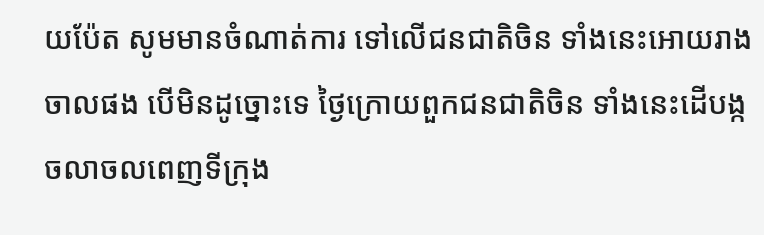យប៉ែត សូមមានចំណាត់ការ ទៅលើជនជាតិចិន ទាំងនេះអោយរាងចាលផង បើមិនដូច្នោះទេ ថ្ងៃក្រោយពួកជនជាតិចិន ទាំងនេះដើបង្កចលាចលពេញទីក្រុង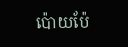ប៉ោយប៉ែ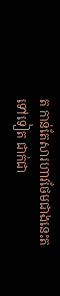ត កាន់តែសារហាវថែមជាងនេះតទៅទៀត ជាក់ជា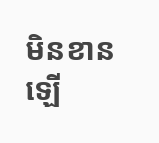មិនខានឡើ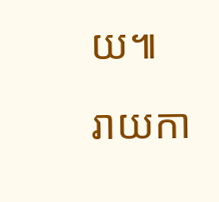យ៕
រាយកា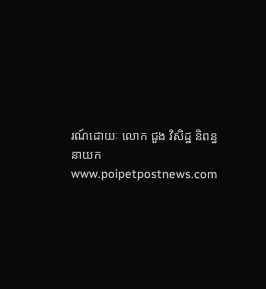រណ៍ដោយៈ លោក ជួង វិសិដ្ឋ និពន្ធនាយក www.poipetpostnews.com